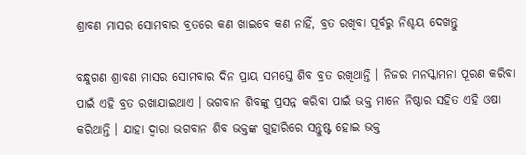ଶ୍ରାବଣ ମାସର ସୋମବାର ବ୍ରତରେ କଣ ଖାଇବେ କଣ ନାହିଁ, ବ୍ରତ ରଖିବା ପୂର୍ବରୁ ନିଶ୍ଚୟ ଦେଖନ୍ତୁ

ବନ୍ଧୁଗଣ ଶ୍ରାବଣ ମାସର ସୋମବାର ଦିନ ପ୍ରାୟ ସମସ୍ତେ ଶିବ ବ୍ରତ ରଖିଥାନ୍ତି । ନିଜର ମନସ୍କାମନା ପୂରଣ କରିବା ପାଇଁ ଏହି ବ୍ରତ ରଖାଯାଇଥାଏ । ଭଗବାନ ଶିବଙ୍କୁ ପ୍ରସନ୍ନ କରିବା ପାଇଁ ଭକ୍ତ ମାନେ ନିଷ୍ଠାର ସହିତ ଏହି ଓଷା କରିଥାନ୍ତି । ଯାହା ଦ୍ଵାରା ଭଗବାନ ଶିବ ଭକ୍ତଙ୍କ ଗୁହାରିରେ ସନ୍ତୁଷ୍ଟ ହୋଇ ଭକ୍ତ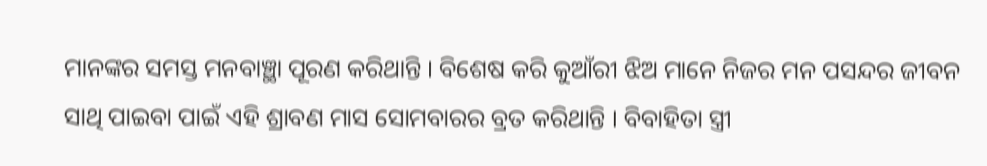ମାନଙ୍କର ସମସ୍ତ ମନବାଞ୍ଛା ପୂରଣ କରିଥାନ୍ତି । ବିଶେଷ କରି କୁଆଁରୀ ଝିଅ ମାନେ ନିଜର ମନ ପସନ୍ଦର ଜୀବନ ସାଥି ପାଇବା ପାଇଁ ଏହି ଶ୍ରାବଣ ମାସ ସୋମବାରର ବ୍ରତ କରିଥାନ୍ତି । ବିବାହିତା ସ୍ତ୍ରୀ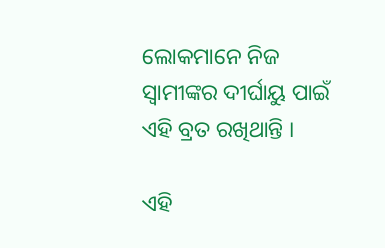ଲୋକମାନେ ନିଜ ସ୍ବାମୀଙ୍କର ଦୀର୍ଘାୟୁ ପାଇଁ ଏହି ବ୍ରତ ରଖିଥାନ୍ତି ।

ଏହି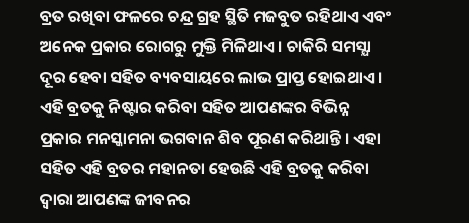ବ୍ରତ ରଖିବା ଫଳରେ ଚନ୍ଦ୍ର ଗ୍ରହ ସ୍ଥିତି ମଜବୁତ ରହିଥାଏ ଏବଂ ଅନେକ ପ୍ରକାର ରୋଗରୁ ମୁକ୍ତି ମିଳିଥାଏ । ଚାକିରି ସମସ୍ଯା ଦୂର ହେବା ସହିତ ବ୍ୟବସାୟରେ ଲାଭ ପ୍ରାପ୍ତ ହୋଇଥାଏ । ଏହି ବ୍ରତକୁ ନିଷ୍ଟାର କରିବା ସହିତ ଆପଣଙ୍କର ବିଭିନ୍ନ ପ୍ରକାର ମନସ୍କାମନା ଭଗବାନ ଶିବ ପୂରଣ କରିଥାନ୍ତି । ଏହା ସହିତ ଏହି ବ୍ରତର ମହାନତା ହେଉଛି ଏହି ବ୍ରତକୁ କରିବା ଦ୍ଵାରା ଆପଣଙ୍କ ଜୀବନର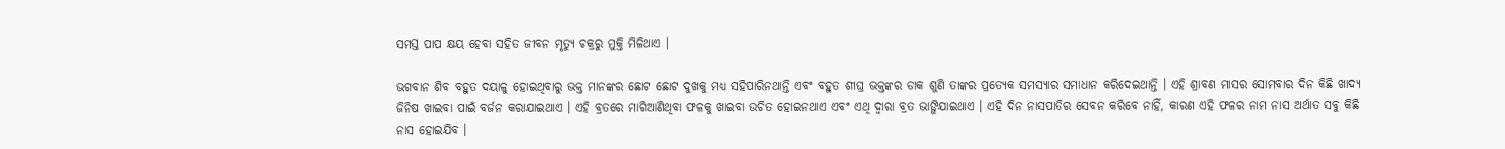ସମସ୍ତ ପାପ କ୍ଷୟ ହେବା ସହିତ ଜୀବନ ମୃତ୍ୟୁ ଚକ୍ରରୁ ମୁକ୍ତି ମିଳିଥାଏ ।

ଭଗବାନ ଶିବ ବହୁତ ଦୟାଳୁ ହୋଇଥିବାରୁ ଭକ୍ତ ମାନଙ୍କର ଛୋଟ ଛୋଟ ଦୁଖକୁ ମଧ୍ୟ ସହିପାରିନଥାନ୍ତି ଏବଂ ବହୁତ ଶୀଘ୍ର ଭକ୍ତଙ୍କର ଡାକ ଶୁଣି ତାଙ୍କର ପ୍ରତ୍ଯେକ ସମସ୍ୟାର ସମାଧାନ କରିଦେଇଥାନ୍ତି । ଏହି ଶ୍ରାବଣ ମାସର ସୋମବାର ଦିନ କିଛି ଖାଦ୍ଯ ଜିନିଷ ଖାଇବା ପାଇଁ ବର୍ଜନ କରାଯାଇଥାଏ । ଏହି ବ୍ରତରେ ମାଗିଆଣିଥିବା ଫଳକୁ ଖାଇବା ଉଚିତ ହୋଇନଥାଏ ଏବଂ ଏଥି ଦ୍ଵାରା ବ୍ରତ ଭାଙ୍ଗିଯାଇଥାଏ । ଏହି ଦିନ ନାସପାତିର ସେବନ କରିବେ ନାହିଁ, କାରଣ ଏହି ଫଳର ନାମ ନାସ ଅର୍ଥାତ ସବୁ କିଛି ନାସ ହୋଇଯିବ ।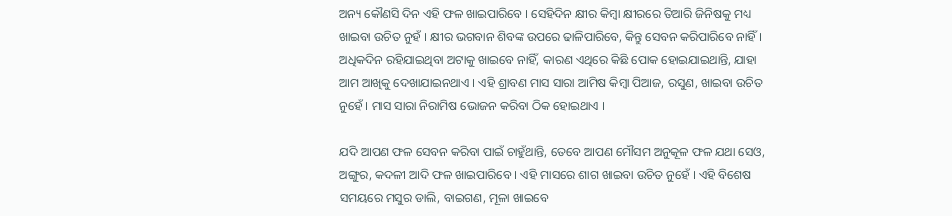ଅନ୍ୟ କୌଣସି ଦିନ ଏହି ଫଳ ଖାଇପାରିବେ । ସେହିଦିନ କ୍ଷୀର କିମ୍ବା କ୍ଷୀରରେ ତିଆରି ଜିନିଷକୁ ମଧ୍ୟ ଖାଇବା ଉଚିତ ନୁହଁ । କ୍ଷୀର ଭଗବାନ ଶିବଙ୍କ ଉପରେ ଢାଳିପାରିବେ, କିନ୍ତୁ ସେବନ କରିପାରିବେ ନାହିଁ । ଅଧିକଦିନ ରହିଯାଇଥିବା ଅଟାକୁ ଖାଇବେ ନାହିଁ, କାରଣ ଏଥିରେ କିଛି ପୋକ ହୋଇଯାଇଥାନ୍ତି, ଯାହା ଆମ ଆଖିକୁ ଦେଖାଯାଇନଥାଏ । ଏହି ଶ୍ରାବଣ ମାସ ସାରା ଆମିଷ କିମ୍ବା ପିଆଜ, ରସୁଣ, ଖାଇବା ଉଚିତ ନୁହେଁ । ମାସ ସାରା ନିରାମିଷ ଭୋଜନ କରିବା ଠିକ ହୋଇଥାଏ ।

ଯଦି ଆପଣ ଫଳ ସେବନ କରିବା ପାଇଁ ଚାହୁଁଥାନ୍ତି, ତେବେ ଆପଣ ମୌସମ ଅନୁକୂଳ ଫଳ ଯଥା ସେଓ, ଅଙ୍ଗୁର, କଦଳୀ ଆଦି ଫଳ ଖାଇପାରିବେ । ଏହି ମାସରେ ଶାଗ ଖାଇବା ଉଚିତ ନୁହେଁ । ଏହି ବିଶେଷ ସମୟରେ ମସୁର ଡାଲି, ବାଇଗଣ, ମୂଳା ଖାଇବେ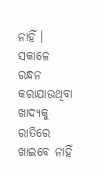ନାହିଁ । ସକାଳେ ରନ୍ଧନ କରାଯାଉଥିବା ଖାଦ୍ୟକୁ ରାତିରେ ଖାଇବେ ନାହିଁ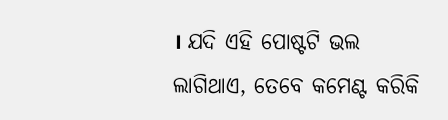। ଯଦି ଏହି ପୋଷ୍ଟଟି ଭଲ ଲାଗିଥାଏ, ତେବେ କମେଣ୍ଟ କରିକି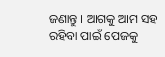ଜଣାନ୍ତୁ । ଆଗକୁ ଆମ ସହ ରହିବା ପାଇଁ ପେଜକୁ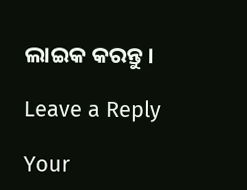ଲାଇକ କରନ୍ତୁ ।

Leave a Reply

Your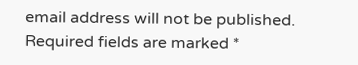email address will not be published. Required fields are marked *